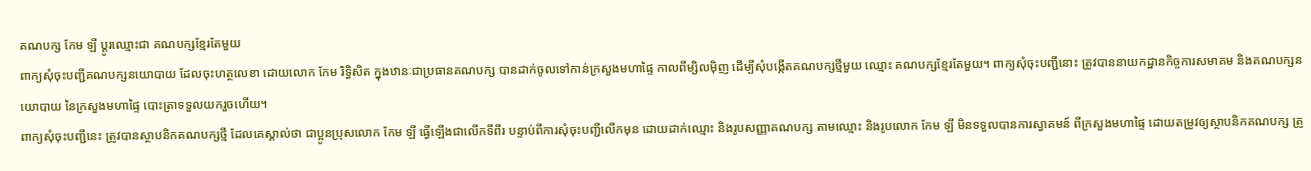គណបក្ស កែម ឡី ប្តូរឈ្មោះជា គណបក្សខ្មែរតែមួយ
ពាក្យសុំចុះបញ្ជីគណបក្សនយោបាយ ដែលចុះហត្ថលេខា ដោយលោក កែម រិទ្ធិសិត ក្នុងឋានៈជាប្រធានគណបក្ស បានដាក់ចូលទៅកាន់ក្រសួងមហាផ្ទៃ កាលពីម្សិលម៉ិញ ដើម្បីសុំបង្កើតគណបក្សថ្មីមួយ ឈ្មោះ គណបក្សខ្មែរតែមួយ។ ពាក្យសុំចុះបញ្ជីនោះ ត្រូវបាននាយកដ្ឋានកិច្ចការសមាគម និងគណបក្សនយោបាយ នៃក្រសួងមហាផ្ទៃ បោះត្រាទទួលយករួចហើយ។
ពាក្យសុំចុះបញ្ជីនេះ ត្រូវបានស្ថាបនិកគណបក្សថ្មី ដែលគេស្គាល់ថា ជាប្អូនប្រុសលោក កែម ឡី ធ្វើឡើងជាលើកទីពីរ បន្ទាប់ពីការសុំចុះបញ្ជីលើកមុន ដោយដាក់ឈ្មោះ និងរូបសញ្ញាគណបក្ស តាមឈ្មោះ និងរូបលោក កែម ឡី មិនទទួលបានការស្វាគមន៍ ពីក្រសួងមហាផ្ទៃ ដោយតម្រូវឲ្យស្ថាបនិកគណបក្ស ត្រូ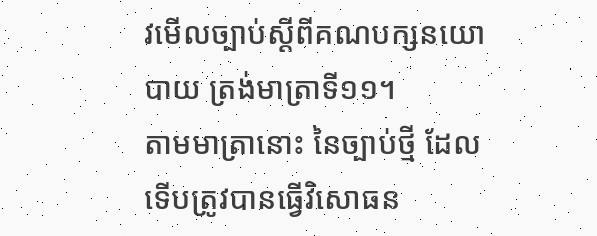វមើលច្បាប់ស្ដីពីគណបក្សនយោបាយ ត្រង់មាត្រាទី១១។
តាមមាត្រានោះ នៃច្បាប់ថ្មី ដែលទើបត្រូវបានធ្វើវិសោធន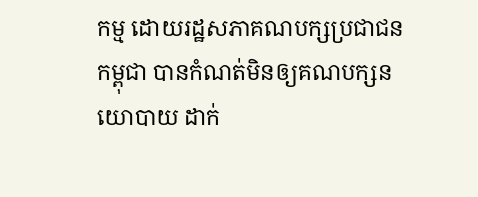កម្ម ដោយរដ្ឋសភាគណបក្សប្រជាជនកម្ពុជា បានកំណត់មិនឲ្យគណបក្សនយោបាយ ដាក់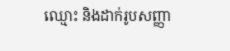ឈ្មោះ និងដាក់រូបសញ្ញា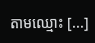តាមឈ្មោះ [...]